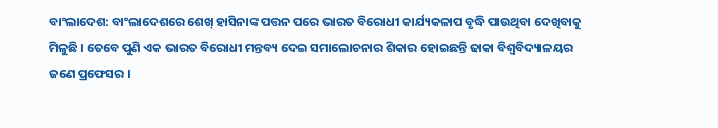ବାଂଲାଦେଶ: ବାଂଲାଦେଶରେ ଶେଖ୍ ହାସିନାଙ୍କ ପତ୍ତନ ପରେ ଭାରତ ବିରୋଧୀ କାର୍ଯ୍ୟକଳାପ ବୃଦ୍ଧି ପାଉଥିବା ଦେଖିବାକୁ ମିଳୁଛି । ତେବେ ପୁଣି ଏକ ଭାରତ ବିରୋଧୀ ମନ୍ତବ୍ୟ ଦେଇ ସମାଲୋଚନାର ଶିକାର ହୋଇଛନ୍ତି ଢାକା ବିଶ୍ୱବିଦ୍ୟାଳୟର ଜଣେ ପ୍ରଫେସର ।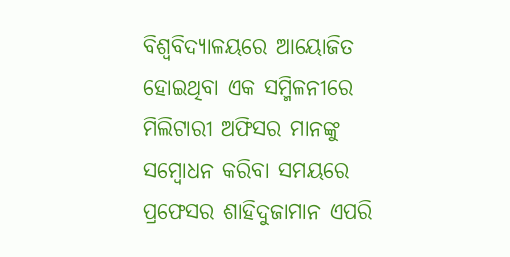ବିଶ୍ୱବିଦ୍ୟାଳୟରେ ଆୟୋଜିତ ହୋଇଥିବା ଏକ ସମ୍ମିଳନୀରେ ମିଲିଟାରୀ ଅଫିସର ମାନଙ୍କୁ ସମ୍ବୋଧନ କରିବା ସମୟରେ ପ୍ରଫେସର ଶାହିଦୁଜାମାନ ଏପରି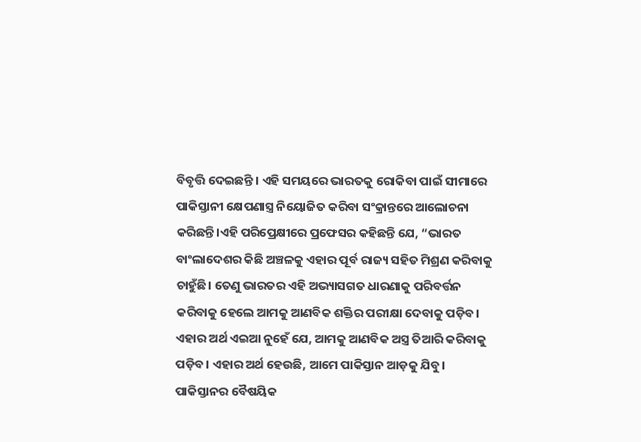ବିବୃତ୍ତି ଦେଇଛନ୍ତି । ଏହି ସମୟରେ ଭାରତକୁ ରୋକିବା ପାଇଁ ସୀମାରେ ପାକିସ୍ତାନୀ କ୍ଷେପଣାସ୍ତ୍ର ନିୟୋଜିତ କରିବା ସଂକ୍ରାନ୍ତରେ ଆଲୋଚନା କରିଛନ୍ତି।ଏହି ପରିପ୍ରେକ୍ଷୀରେ ପ୍ରଫେସର କହିଛନ୍ତି ଯେ, “ଭାରତ ବାଂଲାଦେଶର କିଛି ଅଞ୍ଚଳକୁ ଏହାର ପୂର୍ବ ରାଜ୍ୟ ସହିତ ମିଶ୍ରଣ କରିବାକୁ ଚାହୁଁଛି। ତେଣୁ ଭାରତର ଏହି ଅଭ୍ୟାସଗତ ଧାରଣାକୁ ପରିବର୍ତ୍ତନ କରିବାକୁ ହେଲେ ଆମକୁ ଆଣବିକ ଶକ୍ତିର ପରୀକ୍ଷା ଦେବାକୁ ପଡ଼ିବ। ଏହାର ଅର୍ଥ ଏଇଆ ନୁହେଁ ଯେ, ଆମକୁ ଆଣବିକ ଅସ୍ତ୍ର ତିଆରି କରିବାକୁ ପଡ଼ିବ। ଏହାର ଅର୍ଥ ହେଉଛି, ଆମେ ପାକିସ୍ତାନ ଆଡ଼କୁ ଯିବୁ। ପାକିସ୍ତାନର ବୈଷୟିକ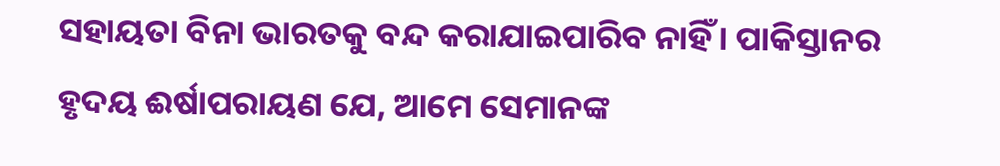ସହାୟତା ବିନା ଭାରତକୁ ବନ୍ଦ କରାଯାଇପାରିବ ନାହିଁ। ପାକିସ୍ତାନର ହୃଦୟ ଈର୍ଷାପରାୟଣ ଯେ, ଆମେ ସେମାନଙ୍କ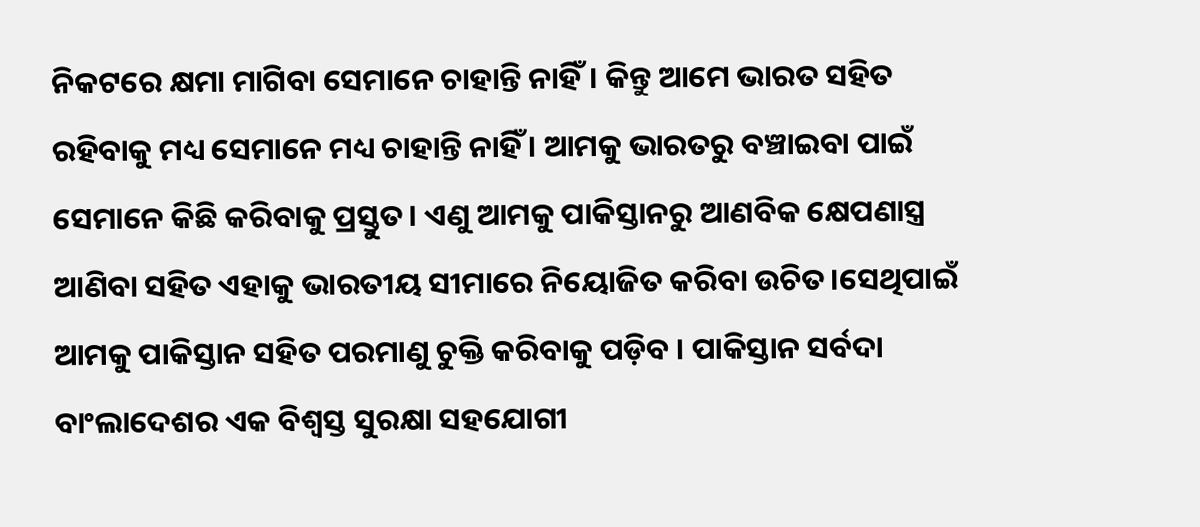ନିକଟରେ କ୍ଷମା ମାଗିବା ସେମାନେ ଚାହାନ୍ତି ନାହିଁ। କିନ୍ତୁ ଆମେ ଭାରତ ସହିତ ରହିବାକୁ ମଧ୍ୟ ସେମାନେ ମଧ୍ୟ ଚାହାନ୍ତି ନାହିଁ । ଆମକୁ ଭାରତରୁ ବଞ୍ଚାଇବା ପାଇଁ ସେମାନେ କିଛି କରିବାକୁ ପ୍ରସ୍ତୁତ। ଏଣୁ ଆମକୁ ପାକିସ୍ତାନରୁ ଆଣବିକ କ୍ଷେପଣାସ୍ତ୍ର ଆଣିବା ସହିତ ଏହାକୁ ଭାରତୀୟ ସୀମାରେ ନିୟୋଜିତ କରିବା ଉଚିତ।ସେଥିପାଇଁ ଆମକୁ ପାକିସ୍ତାନ ସହିତ ପରମାଣୁ ଚୁକ୍ତି କରିବାକୁ ପଡ଼ିବ । ପାକିସ୍ତାନ ସର୍ବଦା ବାଂଲାଦେଶର ଏକ ବିଶ୍ୱସ୍ତ ସୁରକ୍ଷା ସହଯୋଗୀ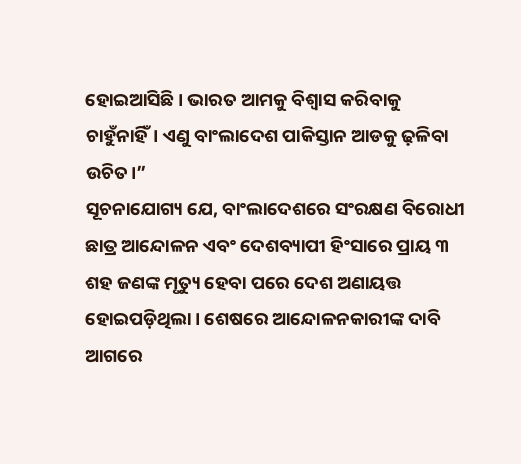ହୋଇଆସିଛି। ଭାରତ ଆମକୁ ବିଶ୍ୱାସ କରିବାକୁ ଚାହୁଁନାହିଁ। ଏଣୁ ବାଂଲାଦେଶ ପାକିସ୍ତାନ ଆଡକୁ ଢ଼ଳିବା ଉଚିତ।”
ସୂଚନାଯୋଗ୍ୟ ଯେ, ବାଂଲାଦେଶରେ ସଂରକ୍ଷଣ ବିରୋଧୀ ଛାତ୍ର ଆନ୍ଦୋଳନ ଏବଂ ଦେଶବ୍ୟାପୀ ହିଂସାରେ ପ୍ରାୟ ୩ ଶହ ଜଣଙ୍କ ମୃତ୍ୟୁ ହେବା ପରେ ଦେଶ ଅଣାୟତ୍ତ ହୋଇପଡ଼ିଥିଲା। ଶେଷରେ ଆନ୍ଦୋଳନକାରୀଙ୍କ ଦାବି ଆଗରେ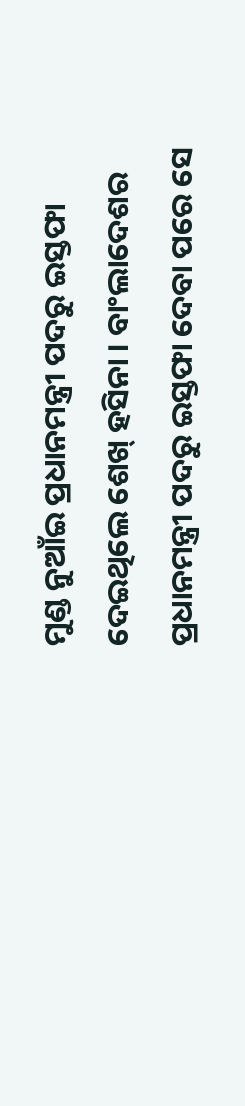ମୁଣ୍ଡ ନୁଆଁଇ ପ୍ରଧାନମନ୍ତ୍ରୀ ପଦରୁ ଇସ୍ତଫା ଦେଇଥିଲେ ଶେଖ୍ ହସିନା । ବାଂଲାଦେଶର ପ୍ରଧାନମନ୍ତ୍ରୀ ପଦରୁ ଇସ୍ତଫା ଦେବା ପରେ ସେ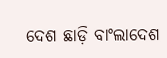ଦେଶ ଛାଡ଼ି ବାଂଲାଦେଶ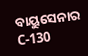ବାୟୁସେନାର C-130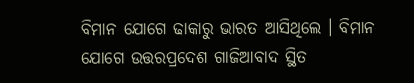ବିମାନ ଯୋଗେ ଢାକାରୁ ଭାରତ ଆସିଥିଲେ । ବିମାନ ଯୋଗେ ଉତ୍ତରପ୍ରଦେଶ ଗାଜିଆବାଦ ସ୍ଥିତ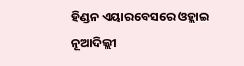ହିଣ୍ଡନ ଏୟାରବେସରେ ଓହ୍ଲାଇ ନୂଆଦିଲ୍ଲୀ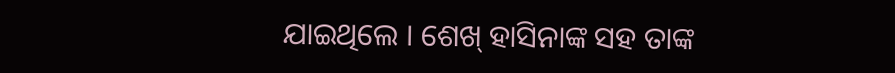ଯାଇଥିଲେ । ଶେଖ୍ ହାସିନାଙ୍କ ସହ ତାଙ୍କ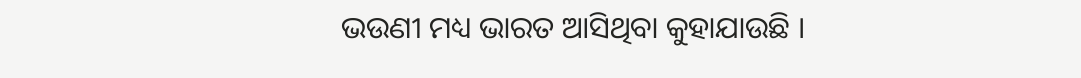ଭଉଣୀ ମଧ୍ୟ ଭାରତ ଆସିଥିବା କୁହାଯାଉଛି ।